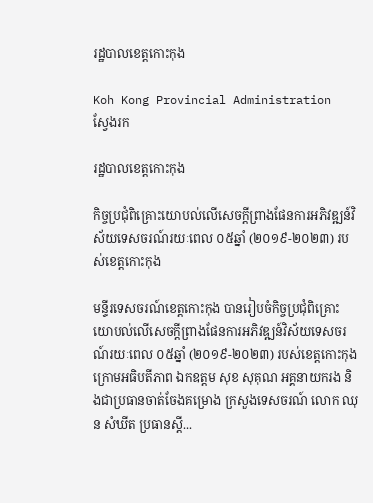រដ្ឋបាលខេត្តកោះកុង

Koh Kong Provincial Administration
ស្វែងរក

រដ្ឋបាលខេត្តកោះកុង

កិច្ចប្រជុំពិគ្រោះយោបល់លើសេចក្តីព្រាងផែនការអភិវឌ្ឍន៍វិស័យទេសចរណ៍រយៈពេល ០៥ឆ្នាំ (២០១៩-២០២៣) របស់ខេត្តកោះកុង

មន្ទីរទេសចរណ៍ខេត្តកោះកុង បានរៀបចំកិច្ចប្រជុំពិគ្រោះយោបល់លើសេចក្តីព្រាងផែនការអភិវឌ្ឍន៍វិស័យទេសចរណ៍រយៈពេល ០៥ឆ្នាំ (២០១៩-២០២៣) របស់ខេត្តកោះកុង ក្រោមអធិបតីភាព ឯកឧត្តម សុខ សុគុណ អគ្គនាយករង និងជាប្រធានចាត់ចែងគម្រោង ក្រសួងទេសចរណ៍ លោក ឈុន សំឃីត ប្រធានស្តី...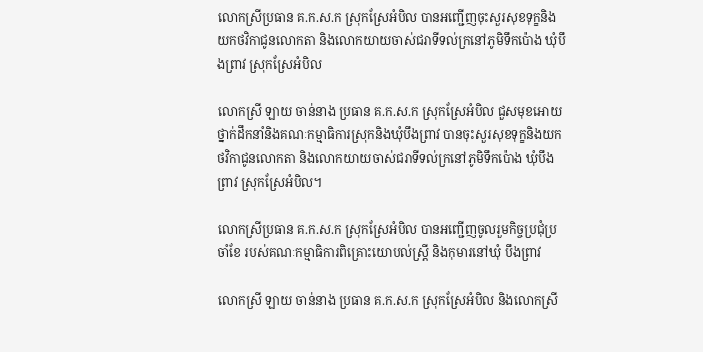លោកស្រីប្រធាន គ.ក.ស.ក ស្រុកស្រែអំបិល បានអញ្ជើញចុះសួរសុខទុក្ខនិងយកថវិកាជូនលោកតា និងលោកយាយចាស់ជរាទីទល់ក្រនៅភូមិទឹកប៉ោង ឃុំបឹងព្រាវ ស្រុកស្រែអំបិល

លោកស្រី ឡាយ ចាន់នាង ប្រធាន គ.ក.ស.ក ស្រុកស្រែអំបិល ជួសមុខអោយថ្នាក់ដឹកនាំនិងគណៈកម្មាធិការស្រុកនិងឃុំបឹងព្រាវ បានចុះសួរសុខទុក្ខនិងយកថវិកាជូនលោកតា និងលោកយាយចាស់ជរាទីទល់ក្រនៅភូមិទឹកប៉ោង ឃុំបឹងព្រាវ ស្រុកស្រែអំបិល។

លោកស្រីប្រធាន គ.ក.ស.ក ស្រុកស្រែអំបិល បានអញ្ជើញចូលរួមកិច្ចប្រជុំប្រចាំខែ របស់គណៈកម្មាធិការពិគ្រោះយោបល់ស្រ្តី និងកុមារនៅឃុំ បឹងព្រាវ

លោកស្រី ឡាយ ចាន់នាង ប្រធាន គ.ក.ស.ក ស្រុកស្រែអំបិល និងលោកស្រី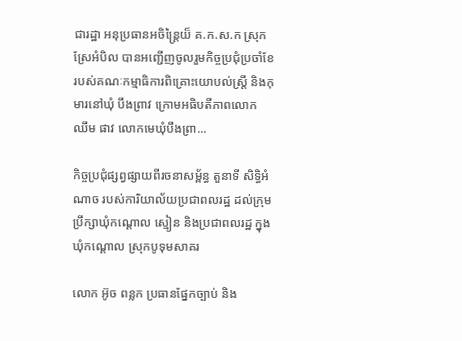ជារដ្ឋា អនុប្រធានអចិន្រ្តៃយ៏ គ.ក.ស.ក ស្រុកស្រែអំបិល បានអញ្ជើញចូលរួមកិច្ចប្រជុំប្រចាំខែ របស់គណៈកម្មាធិការពិគ្រោះយោបល់ស្រ្តី និងកុមារនៅឃុំ បឹងព្រាវ ក្រោមអធិបតីភាពលោក ឈឹម ផាវ លោកមេឃុំបឹងព្រា...

កិច្ចប្រជុំផ្សព្វផ្សាយពីរចនាសម្ព័ន្ធ តួនាទី សិទ្ធិអំណាច របស់ការិយាល័យប្រជាពលរដ្ឋ ដល់ក្រុមប្រឹក្សាឃុំកណ្តោល ស្មៀន និងប្រជាពលរដ្ឋ ក្នុងឃុំកណ្តោល ស្រុកបូទុមសាគរ

លោក អ៊ូច ពន្លក ប្រធានផ្នែកច្បាប់ និង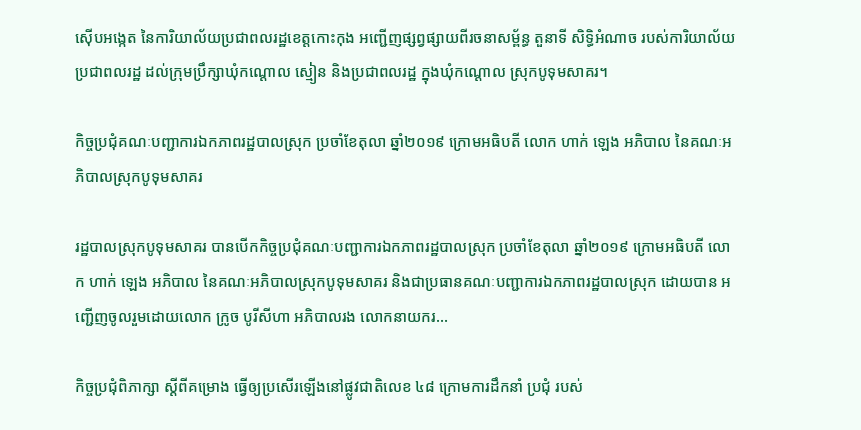ស៊ើបអង្កេត នៃការិយាល័យប្រជាពលរដ្ឋខេត្តកោះកុង អញ្ជើញផ្សព្វផ្សាយពីរចនាសម្ព័ន្ធ តួនាទី សិទ្ធិអំណាច របស់ការិយាល័យប្រជាពលរដ្ឋ ដល់ក្រុមប្រឹក្សាឃុំកណ្តោល ស្មៀន និងប្រជាពលរដ្ឋ ក្នុងឃុំកណ្តោល ស្រុកបូទុមសាគរ។

កិច្ចប្រជុំគណៈបញ្ជាការឯកភាពរដ្ឋបាលស្រុក ប្រចាំខែតុលា ឆ្នាំ២០១៩ ក្រោមអធិបតី លោក ហាក់ ឡេង អភិបាល នៃគណៈអភិបាលស្រុកបូទុមសាគរ

រដ្ឋបាលស្រុកបូទុមសាគរ បានបើកកិច្ចប្រជុំគណៈបញ្ជាការឯកភាពរដ្ឋបាលស្រុក ប្រចាំខែតុលា ឆ្នាំ២០១៩ ក្រោមអធិបតី លោក ហាក់ ឡេង អភិបាល នៃគណៈអភិបាលស្រុកបូទុមសាគរ និងជាប្រធានគណៈបញ្ជាការឯកភាពរដ្ឋបាលស្រុក ដោយបាន អញ្ជើញចូលរួមដោយលោក ក្រូច បូរីសីហា អភិបាលរង លោកនាយករ...

កិច្ចប្រជុំពិភាក្សា ស្ដីពីគម្រោង ធ្វើឲ្យប្រសើរឡើងនៅផ្លូវជាតិលេខ ៤៨ ក្រោមការដឹកនាំ ប្រជុំ របស់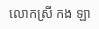លោកស្រី កង ឡា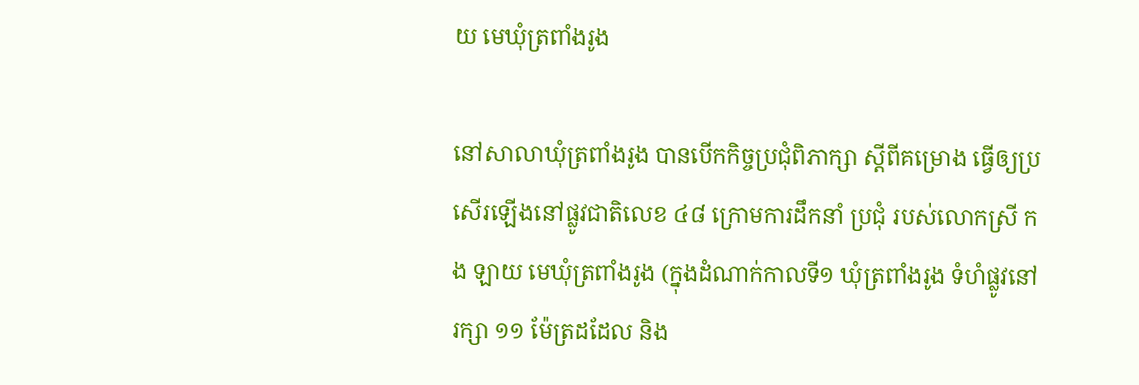យ មេឃុំត្រពាំងរូង

នៅសាលាឃុំត្រពាំងរូង បានបើកកិច្ចប្រជុំពិភាក្សា ស្ដីពីគម្រោង ធ្វើឲ្យប្រសើរឡើងនៅផ្លូវជាតិលេខ ៤៨ ក្រោមការដឹកនាំ ប្រជុំ របស់លោកស្រី កង ឡាយ មេឃុំត្រពាំងរូង (ក្នុងដំណាក់កាលទី១ ឃុំត្រពាំងរូង ទំហំផ្លូវនៅរក្សា ១១ ម៉ែត្រដដែល និង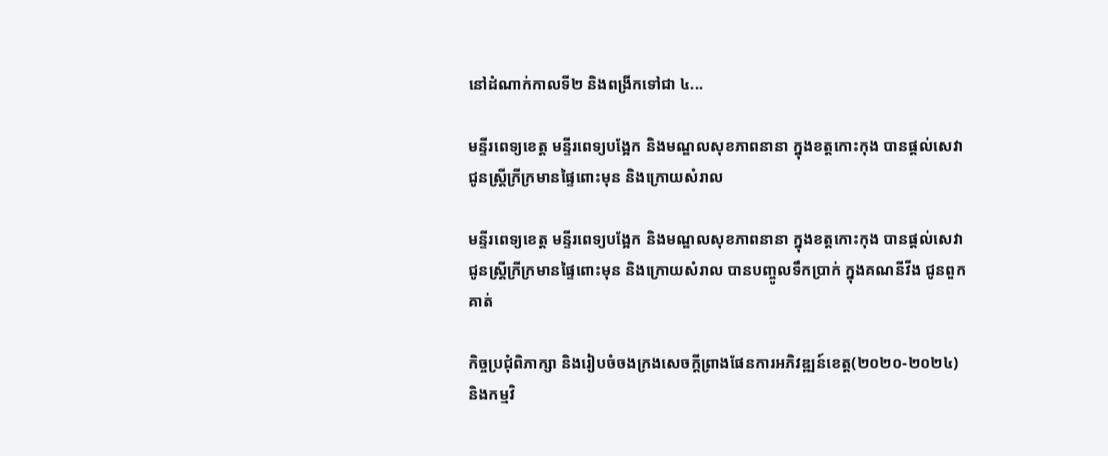នៅដំណាក់កាលទី២ និងពង្រីកទៅជា ៤...

មន្ទីរពេទ្យខេត្ត មន្ទីរពេទ្យបង្អែក និងមណ្ឌលសុខភាពនានា ក្នុងខត្តកោះកុង បានផ្តល់សេវា ជូនស្ត្រីក្រីក្រមានផ្ទៃពោះមុន និងក្រោយសំរាល

មន្ទីរពេទ្យខេត្ត មន្ទីរពេទ្យបង្អែក និងមណ្ឌលសុខភាពនានា ក្នុងខត្តកោះកុង បានផ្តល់សេវា ជូនស្ត្រីក្រីក្រមានផ្ទៃពោះមុន និងក្រោយសំរាល បានបញ្ចូលទឹកប្រាក់ ក្នុងគណនីវីង ជូនពួកគាត់

កិច្ចប្រជុំពិភាក្សា និងរៀបចំចងក្រងសេចក្តីព្រាងផែនការអភិវឌ្ឍន៍ខេត្ត(២០២០-២០២៤) និងកម្មវិ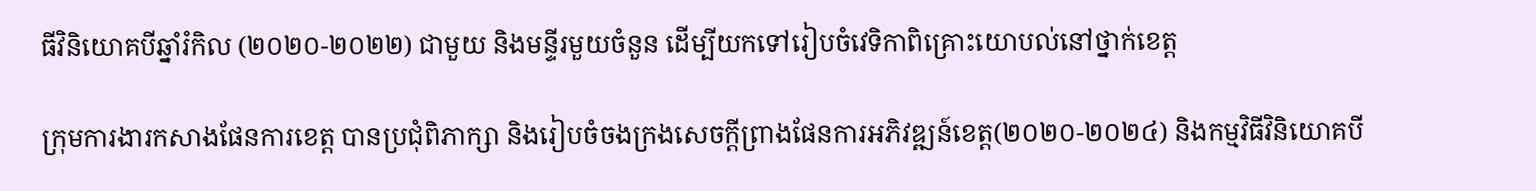ធីវិនិយោគបីឆ្នាំរំកិល (២០២០-២០២២) ជាមួយ និងមន្ទីរមួយចំនួន ដើម្បីយកទៅរៀបចំវេទិកាពិគ្រោះយោបល់នៅថ្នាក់ខេត្ត

ក្រុមការងារកសាងផែនការខេត្ត បានប្រជុំពិភាក្សា និងរៀបចំចងក្រងសេចក្តីព្រាងផែនការអភិវឌ្ឍន៍ខេត្ត(២០២០-២០២៤) និងកម្មវិធីវិនិយោគបី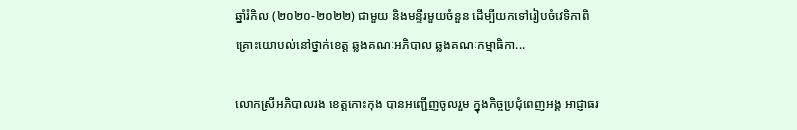ឆ្នាំរំកិល (២០២០-២០២២) ជាមួយ និងមន្ទីរមួយចំនួន ដើម្បីយកទៅរៀបចំវេទិកាពិគ្រោះយោបល់នៅថ្នាក់ខេត្ត ឆ្លងគណៈអភិបាល ឆ្លងគណៈកម្មាធិកា...

លោកស្រីអភិបាលរង ខេត្តកោះកុង បានអញ្ជើញចូលរួម ក្នុងកិច្ចប្រជុំពេញអង្គ អាជ្ញាធរ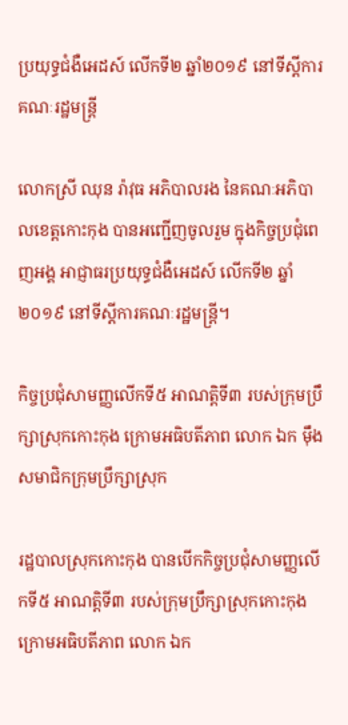ប្រយុទ្ធជំងឺអេដស៍ លើកទី២ ឆ្នាំ២០១៩ នៅទីស្តីការគណៈរដ្ឋមន្ត្រី

លោកស្រី ឈុន រ៉ាវុធ អភិបាលរង នៃគណៈអភិបាលខេត្តកោះកុង បានអញ្ជើញចូលរួម ក្នុងកិច្ចប្រជុំពេញអង្គ អាជ្ញាធរប្រយុទ្ធជំងឺអេដស៍ លើកទី២ ឆ្នាំ២០១៩ នៅទីស្តីការគណៈរដ្ឋមន្ត្រី។

កិច្ចប្រជុំសាមញ្ញលើកទី៥ អាណត្តិទី៣ របស់ក្រុមប្រឹក្សាស្រុកកោះកុង ក្រោមអធិបតីភាព លោក ឯក ម៉ឹង សមាជិកក្រុមប្រឹក្សាស្រុក

រដ្ឋបាលស្រុកកោះកុង បានបើកកិច្ចប្រជុំសាមញ្ញលើកទី៥ អាណត្តិទី៣ របស់ក្រុមប្រឹក្សាស្រុកកោះកុង ក្រោមអធិបតីភាព លោក ឯក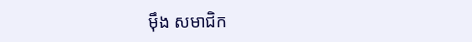ម៉ឹង សមាជិក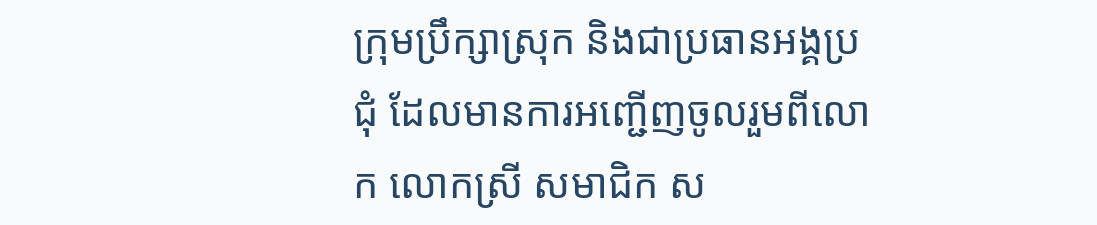ក្រុមប្រឹក្សាស្រុក និងជាប្រធានអង្គប្រជុំ ដែលមានការអញ្ជើញចូលរួមពីលោក លោកស្រី សមាជិក ស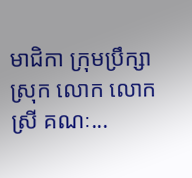មាជិកា ក្រុមប្រឹក្សាស្រុក លោក លោកស្រី គណៈ...